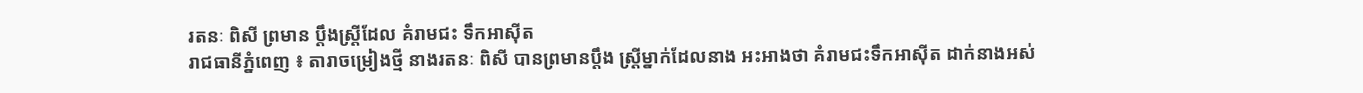រតនៈ ពិសី ព្រមាន ប្តឹងស្ត្រីដែល គំរាមជះ ទឹកអាស៊ីត
រាជធានីភ្នំពេញ ៖ តារាចម្រៀងថ្មី នាងរតនៈ ពិសី បានព្រមានប្តឹង ស្ត្រីម្នាក់ដែលនាង អះអាងថា គំរាមជះទឹកអាស៊ីត ដាក់នាងអស់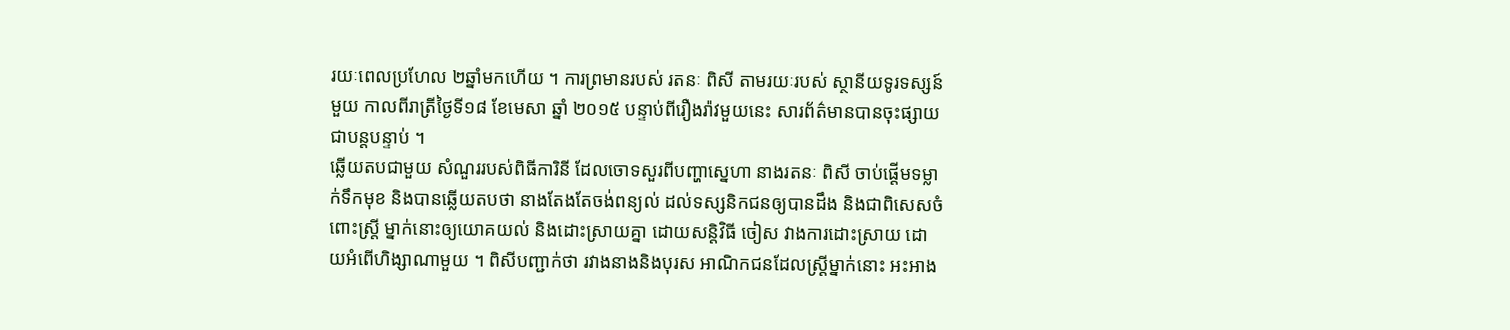រយៈពេលប្រហែល ២ឆ្នាំមកហើយ ។ ការព្រមានរបស់ រតនៈ ពិសី តាមរយៈរបស់ ស្ថានីយទូរទស្សន៍មួយ កាលពីរាត្រីថ្ងៃទី១៨ ខែមេសា ឆ្នាំ ២០១៥ បន្ទាប់ពីរឿងរ៉ាវមួយនេះ សារព័ត៌មានបានចុះផ្សាយ ជាបន្តបន្ទាប់ ។
ឆ្លើយតបជាមួយ សំណួររបស់ពិធីការិនី ដែលចោទសួរពីបញ្ហាស្នេហា នាងរតនៈ ពិសី ចាប់ផ្តើមទម្លាក់ទឹកមុខ និងបានឆ្លើយតបថា នាងតែងតែចង់ពន្យល់ ដល់ទស្សនិកជនឲ្យបានដឹង និងជាពិសេសចំពោះស្ត្រី ម្នាក់នោះឲ្យយោគយល់ និងដោះស្រាយគ្នា ដោយសន្តិវិធី ចៀស វាងការដោះស្រាយ ដោយអំពើហិង្សាណាមួយ ។ ពិសីបញ្ជាក់ថា រវាងនាងនិងបុរស អាណិកជនដែលស្ត្រីម្នាក់នោះ អះអាង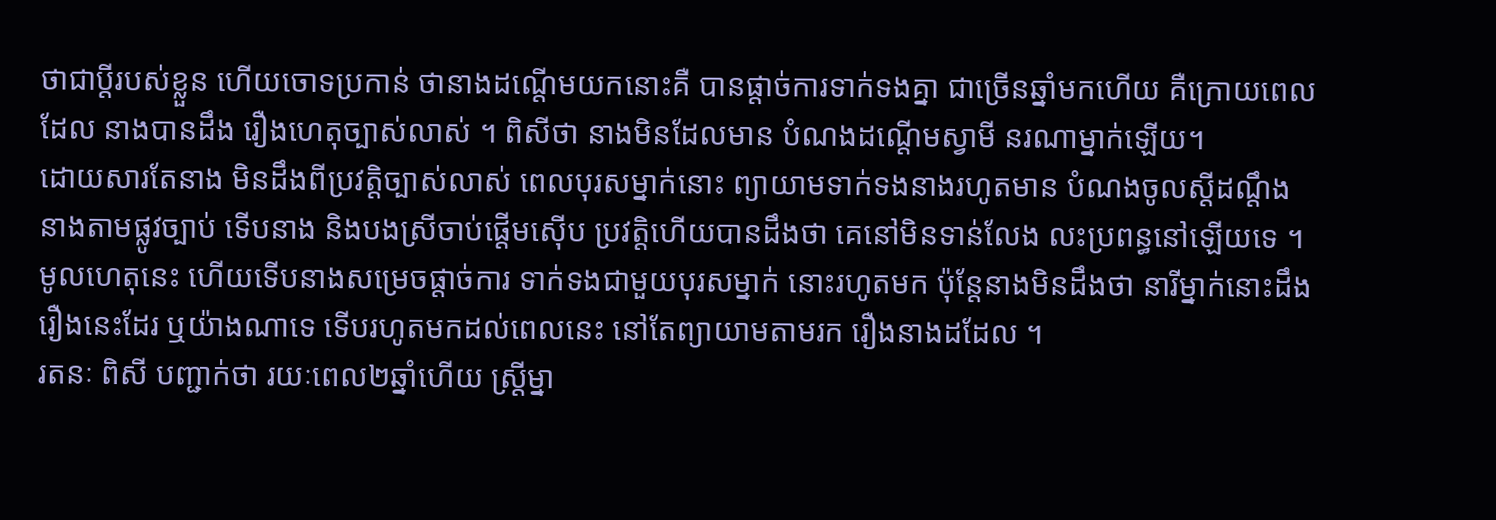ថាជាប្តីរបស់ខ្លួន ហើយចោទប្រកាន់ ថានាងដណ្តើមយកនោះគឺ បានផ្តាច់ការទាក់ទងគ្នា ជាច្រើនឆ្នាំមកហើយ គឺក្រោយពេលដែល នាងបានដឹង រឿងហេតុច្បាស់លាស់ ។ ពិសីថា នាងមិនដែលមាន បំណងដណ្តើមស្វាមី នរណាម្នាក់ឡើយ។
ដោយសារតែនាង មិនដឹងពីប្រវត្តិច្បាស់លាស់ ពេលបុរសម្នាក់នោះ ព្យាយាមទាក់ទងនាងរហូតមាន បំណងចូលស្តីដណ្តឹង នាងតាមផ្លូវច្បាប់ ទើបនាង និងបងស្រីចាប់ផ្តើមស៊ើប ប្រវត្តិហើយបានដឹងថា គេនៅមិនទាន់លែង លះប្រពន្ធនៅឡើយទេ ។ មូលហេតុនេះ ហើយទើបនាងសម្រេចផ្តាច់ការ ទាក់ទងជាមួយបុរសម្នាក់ នោះរហូតមក ប៉ុន្តែនាងមិនដឹងថា នារីម្នាក់នោះដឹងរឿងនេះដែរ ឬយ៉ាងណាទេ ទើបរហូតមកដល់ពេលនេះ នៅតែព្យាយាមតាមរក រឿងនាងដដែល ។
រតនៈ ពិសី បញ្ជាក់ថា រយៈពេល២ឆ្នាំហើយ ស្ត្រីម្នា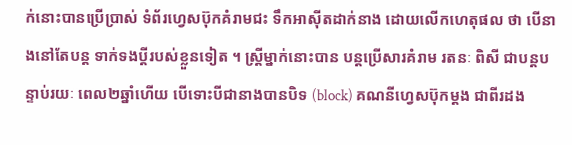ក់នោះបានប្រើប្រាស់ ទំព័រហ្វេសប៊ុកគំរាមជះ ទឹកអាស៊ីតដាក់នាង ដោយលើកហេតុផល ថា បើនាងនៅតែបន្ត ទាក់ទងប្តីរបស់ខ្លួនទៀត ។ ស្ត្រីម្នាក់នោះបាន បន្តប្រើសារគំរាម រតនៈ ពិសី ជាបន្តបន្ទាប់រយៈ ពេល២ឆ្នាំហើយ បើទោះបីជានាងបានបិទ (block) គណនីហ្វេសប៊ុកម្តង ជាពីរដង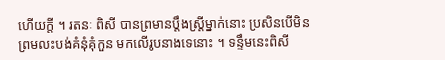ហើយក្តី ។ រតនៈ ពិសី បានព្រមានប្តឹងស្ត្រីម្នាក់នោះ ប្រសិនបើមិនព្រមលះបង់គំនុំគុំកួន មកលើរូបនាងទេនោះ ។ ទន្ទឹមនេះពិសី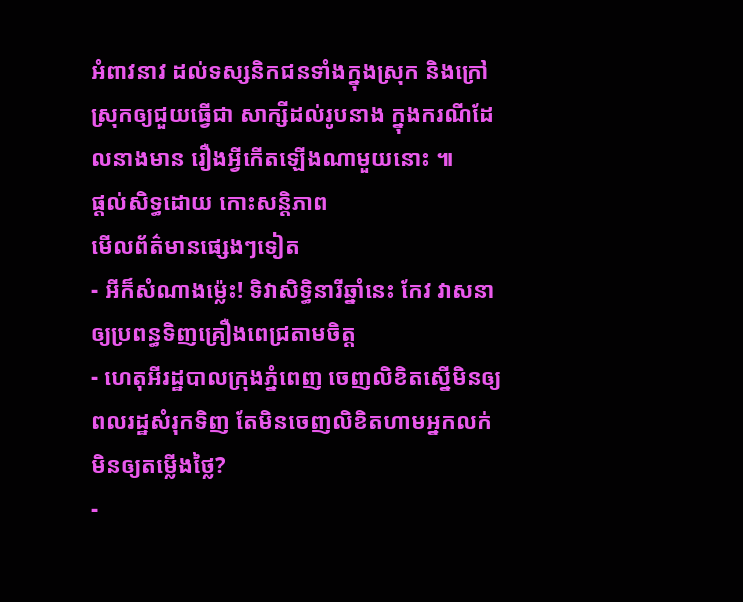អំពាវនាវ ដល់ទស្សនិកជនទាំងក្នុងស្រុក និងក្រៅស្រុកឲ្យជួយធ្វើជា សាក្សីដល់រូបនាង ក្នុងករណីដែលនាងមាន រឿងអ្វីកើតឡើងណាមួយនោះ ៕
ផ្តល់សិទ្ធដោយ កោះសន្តិភាព
មើលព័ត៌មានផ្សេងៗទៀត
- អីក៏សំណាងម្ល៉េះ! ទិវាសិទ្ធិនារីឆ្នាំនេះ កែវ វាសនា ឲ្យប្រពន្ធទិញគ្រឿងពេជ្រតាមចិត្ត
- ហេតុអីរដ្ឋបាលក្រុងភ្នំពេញ ចេញលិខិតស្នើមិនឲ្យពលរដ្ឋសំរុកទិញ តែមិនចេញលិខិតហាមអ្នកលក់មិនឲ្យតម្លើងថ្លៃ?
-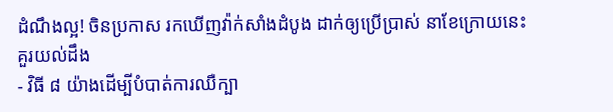ដំណឹងល្អ! ចិនប្រកាស រកឃើញវ៉ាក់សាំងដំបូង ដាក់ឲ្យប្រើប្រាស់ នាខែក្រោយនេះ
គួរយល់ដឹង
- វិធី ៨ យ៉ាងដើម្បីបំបាត់ការឈឺក្បា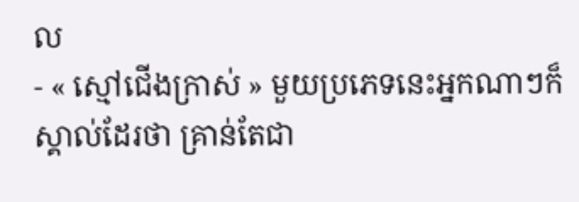ល
- « ស្មៅជើងក្រាស់ » មួយប្រភេទនេះអ្នកណាៗក៏ស្គាល់ដែរថា គ្រាន់តែជា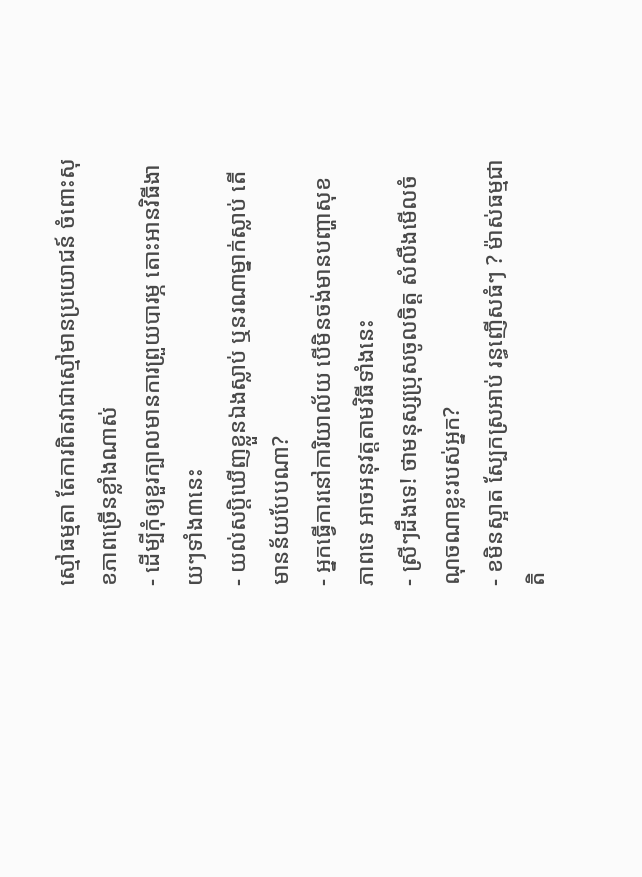ស្មៅធម្មតា តែការពិតវាជាស្មៅមានប្រយោជន៍ ចំពោះសុខភាពច្រើនខ្លាំងណាស់
- ដើម្បីកុំឲ្យខួរក្បាលមានការព្រួយបារម្ភ តោះអានវិធីងាយៗទាំង៣នេះ
- យល់សប្តិឃើញខ្លួនឯងស្លាប់ ឬនរណាម្នាក់ស្លាប់ តើមានន័យបែបណា?
- អ្នកធ្វើការនៅការិយាល័យ បើមិនចង់មានបញ្ហាសុខភាពទេ អាចអនុវត្តតាមវិធីទាំងនេះ
- ស្រីៗដឹងទេ! ថាមនុស្សប្រុសចូលចិត្ត សំលឹងមើលចំណុចណាខ្លះរបស់អ្នក?
- ខមិនស្អាត ស្បែកស្រអាប់ រន្ធញើសធំៗ ? ម៉ាស់ធម្មជាតិ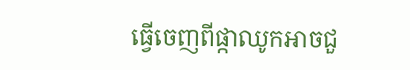ធ្វើចេញពីផ្កាឈូកអាចជួ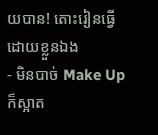យបាន! តោះរៀនធ្វើដោយខ្លួនឯង
- មិនបាច់ Make Up ក៏ស្អាត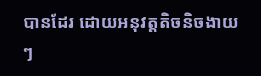បានដែរ ដោយអនុវត្តតិចនិចងាយៗ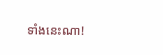ទាំងនេះណា!